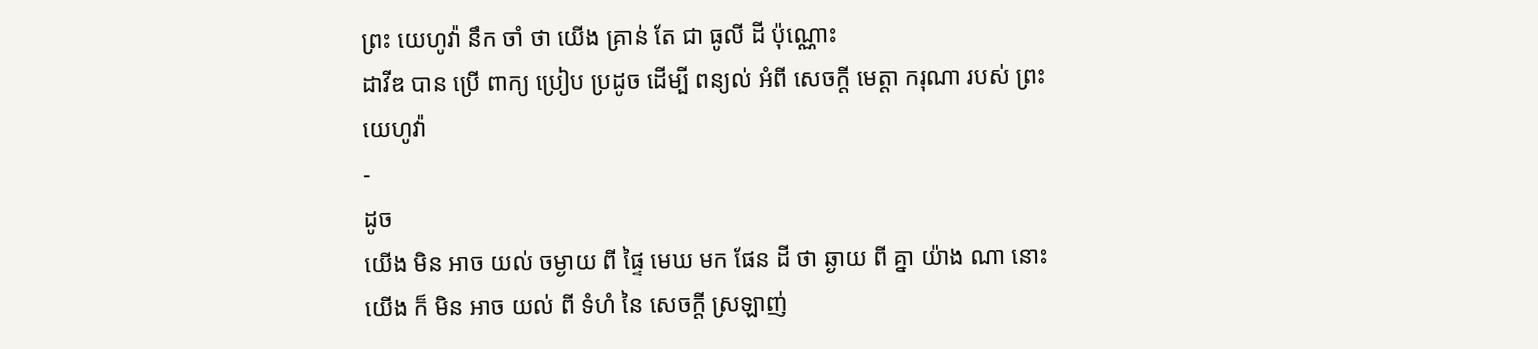ព្រះ យេហូវ៉ា នឹក ចាំ ថា យើង គ្រាន់ តែ ជា ធូលី ដី ប៉ុណ្ណោះ
ដាវីឌ បាន ប្រើ ពាក្យ ប្រៀប ប្រដូច ដើម្បី ពន្យល់ អំពី សេចក្ដី មេត្ដា ករុណា របស់ ព្រះ យេហូវ៉ា
-
ដូច
យើង មិន អាច យល់ ចម្ងាយ ពី ផ្ទៃ មេឃ មក ផែន ដី ថា ឆ្ងាយ ពី គ្នា យ៉ាង ណា នោះ យើង ក៏ មិន អាច យល់ ពី ទំហំ នៃ សេចក្ដី ស្រឡាញ់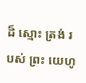ដ៏ ស្មោះ ត្រង់ របស់ ព្រះ យេហូ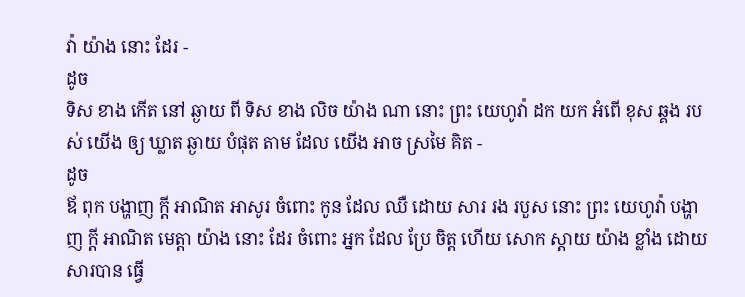វ៉ា យ៉ាង នោះ ដែរ -
ដូច
ទិស ខាង កើត នៅ ឆ្ងាយ ពី ទិស ខាង លិច យ៉ាង ណា នោះ ព្រះ យេហូវ៉ា ដក យក អំពើ ខុស ឆ្គង របស់ យើង ឲ្យ ឃ្លាត ឆ្ងាយ បំផុត តាម ដែល យើង អាច ស្រមៃ គិត -
ដូច
ឪ ពុក បង្ហាញ ក្ដី អាណិត អាសូរ ចំពោះ កូន ដែល ឈឺ ដោយ សារ រង របួស នោះ ព្រះ យេហូវ៉ា បង្ហាញ ក្ដី អាណិត មេត្ដា យ៉ាង នោះ ដែរ ចំពោះ អ្នក ដែល ប្រែ ចិត្ដ ហើយ សោក ស្តាយ យ៉ាង ខ្លាំង ដោយ សារបាន ធ្វើ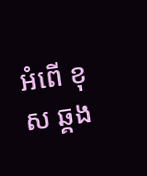អំពើ ខុស ឆ្គង